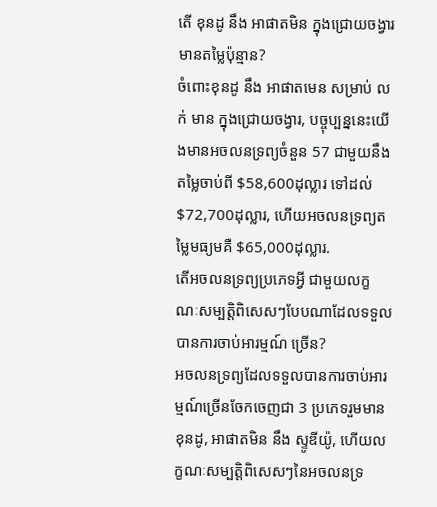តើ ខុនដូ នឹង អាផាតមិន ក្នុងជ្រោយចង្វារ មានតម្លៃប៉ុន្មាន?
ចំពោះខុនដូ នឹង អាផាតមេន សម្រាប់ លក់ មាន ក្នុងជ្រោយចង្វារ, បច្ចុប្បន្ននេះយើងមានអចលនទ្រព្យចំនួន 57 ជាមួយនឹងតម្លៃចាប់ពី $58,600ដុល្លារ ទៅដល់ $72,700ដុល្លារ, ហើយអចលនទ្រព្យតម្លៃមធ្យមគឺ $65,000ដុល្លារ.
តើអចលនទ្រព្យប្រភេទអ្វី ជាមួយលក្ខណៈសម្បត្តិពិសេសៗបែបណាដែលទទួលបានការចាប់អារម្មណ៍ ច្រើន?
អចលនទ្រព្យដែលទទួលបានការចាប់អារម្មណ៍ច្រើនចែកចេញជា 3 ប្រភេទរួមមានខុនដូ, អាផាតមិន នឹង ស្ទូឌីយ៉ូ, ហើយលក្ខណៈសម្បត្តិពិសេសៗនៃអចលនទ្រ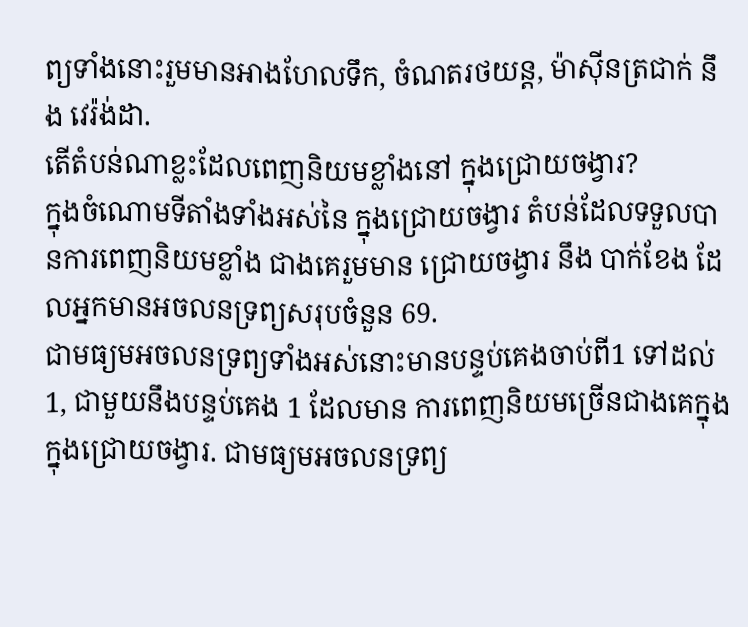ព្យទាំងនោះរួមមានអាងហែលទឹក, ចំណតរថយន្ត, ម៉ាស៊ីនត្រជាក់ នឹង វេរ៉ង់ដា.
តើតំបន់ណាខ្លះដែលពេញនិយមខ្លាំងនៅ ក្នុងជ្រោយចង្វារ?
ក្នុងចំណោមទីតាំងទាំងអស់នៃ ក្នុងជ្រោយចង្វារ តំបន់ដែលទទួលបានការពេញនិយមខ្លាំង ជាងគេរួមមាន ជ្រោយចង្វារ នឹង បាក់ខែង ដែលអ្នកមានអចលនទ្រព្យសរុបចំនួន 69.
ជាមធ្យមអចលនទ្រព្យទាំងអស់នោះមានបន្ទប់គេងចាប់ពី1 ទៅដល់ 1, ជាមួយនឹងបន្ទប់គេង 1 ដែលមាន ការពេញនិយមច្រើនជាងគេក្នុង ក្នុងជ្រោយចង្វារ. ជាមធ្យមអចលនទ្រព្យ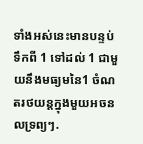ទាំងអស់នេះមានបន្ទប់ទឹកពី 1 ទៅដល់ 1 ជាមួយនឹងមធ្យមនៃ1 ចំណតរថយន្តក្នុងមួយអចនលទ្រព្យៗ.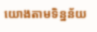យោងតាមទិន្នន័យ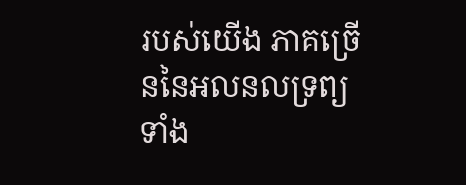របស់យើង ភាគច្រើននៃអលនលទ្រព្យទាំង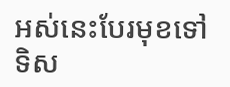អស់នេះបែរមុខទៅទិស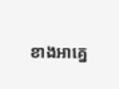ខាងអាគ្នេ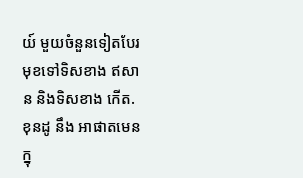យ៍ មួយចំនួនទៀតបែរមុខទៅទិសខាង ឥសាន និងទិសខាង កើត.
ខុនដូ នឹង អាផាតមេន ក្នុ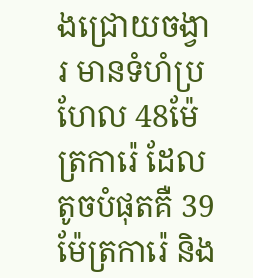ងជ្រោយចង្វារ មានទំហំប្រហែល 48ម៉ែត្រការ៉េ ដែលតូចបំផុតគឺ 39 ម៉ែត្រការ៉េ និង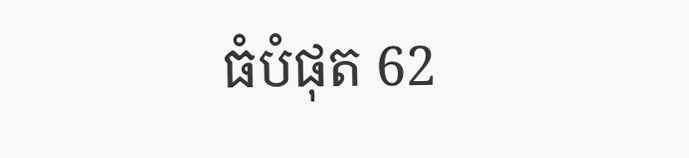ធំបំផុត 62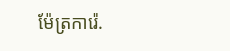ម៉ែត្រការ៉េ.